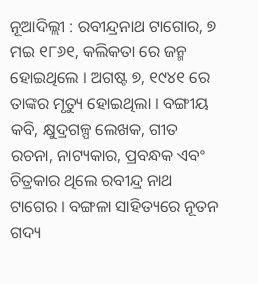ନୂଆଦିଲ୍ଲୀ : ରବୀନ୍ଦ୍ରନାଥ ଟାଗୋର, ୭ ମଇ ୧୮୬୧, କଲିକତା ରେ ଜନ୍ମ ହୋଇଥିଲେ । ଅଗଷ୍ଟ ୭, ୧୯୪୧ ରେ ତାଙ୍କର ମୃତ୍ୟୁ ହୋଇଥିଲା । ବଙ୍ଗୀୟ କବି, କ୍ଷୁଦ୍ରଗଳ୍ପ ଲେଖକ, ଗୀତ ରଚନା, ନାଟ୍ୟକାର, ପ୍ରବନ୍ଧକ ଏବଂ ଚିତ୍ରକାର ଥିଲେ ରବୀନ୍ଦ୍ର ନାଥ ଟାଗେର । ବଙ୍ଗଳା ସାହିତ୍ୟରେ ନୂତନ ଗଦ୍ୟ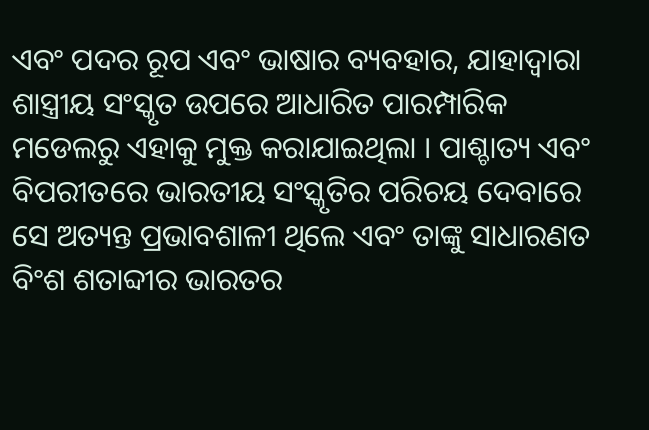ଏବଂ ପଦର ରୂପ ଏବଂ ଭାଷାର ବ୍ୟବହାର, ଯାହାଦ୍ୱାରା ଶାସ୍ତ୍ରୀୟ ସଂସ୍କୃତ ଉପରେ ଆଧାରିତ ପାରମ୍ପାରିକ ମଡେଲରୁ ଏହାକୁ ମୁକ୍ତ କରାଯାଇଥିଲା । ପାଶ୍ଚାତ୍ୟ ଏବଂ ବିପରୀତରେ ଭାରତୀୟ ସଂସ୍କୃତିର ପରିଚୟ ଦେବାରେ ସେ ଅତ୍ୟନ୍ତ ପ୍ରଭାବଶାଳୀ ଥିଲେ ଏବଂ ତାଙ୍କୁ ସାଧାରଣତ ବିଂଶ ଶତାବ୍ଦୀର ଭାରତର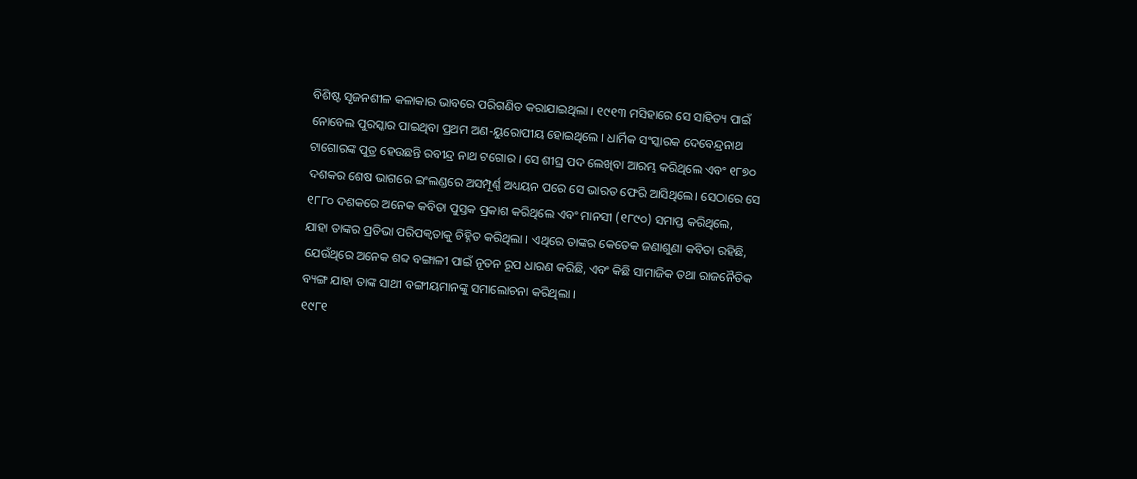ବିଶିଷ୍ଟ ସୃଜନଶୀଳ କଳାକାର ଭାବରେ ପରିଗଣିତ କରାଯାଇଥିଲା । ୧୯୧୩ ମସିହାରେ ସେ ସାହିତ୍ୟ ପାଇଁ ନୋବେଲ ପୁରସ୍କାର ପାଇଥିବା ପ୍ରଥମ ଅଣ-ୟୁରୋପୀୟ ହୋଇଥିଲେ । ଧାର୍ମିକ ସଂସ୍କାରକ ଦେବେନ୍ଦ୍ରନାଥ ଟାଗୋରଙ୍କ ପୁତ୍ର ହେଉଛନ୍ତି ରବୀନ୍ଦ୍ର ନାଥ ଟଗୋର । ସେ ଶୀଘ୍ର ପଦ ଲେଖିବା ଆରମ୍ଭ କରିଥିଲେ ଏବଂ ୧୮୭୦ ଦଶକର ଶେଷ ଭାଗରେ ଇଂଲଣ୍ଡରେ ଅସମ୍ପୂର୍ଣ୍ଣ ଅଧ୍ୟୟନ ପରେ ସେ ଭାରତ ଫେରି ଆସିଥିଲେ। ସେଠାରେ ସେ ୧୮୮୦ ଦଶକରେ ଅନେକ କବିତା ପୁସ୍ତକ ପ୍ରକାଶ କରିଥିଲେ ଏବଂ ମାନସୀ (୧୮୯୦) ସମାପ୍ତ କରିଥିଲେ, ଯାହା ତାଙ୍କର ପ୍ରତିଭା ପରିପକ୍ୱତାକୁ ଚିହ୍ନିତ କରିଥିଲା । ଏଥିରେ ତାଙ୍କର କେତେକ ଜଣାଶୁଣା କବିତା ରହିଛି, ଯେଉଁଥିରେ ଅନେକ ଶବ୍ଦ ବଙ୍ଗାଳୀ ପାଇଁ ନୂତନ ରୂପ ଧାରଣ କରିଛି, ଏବଂ କିଛି ସାମାଜିକ ତଥା ରାଜନୈତିକ ବ୍ୟଙ୍ଗ ଯାହା ତାଙ୍କ ସାଥୀ ବଙ୍ଗୀୟମାନଙ୍କୁ ସମାଲୋଚନା କରିଥିଲା ।
୧୯୮୧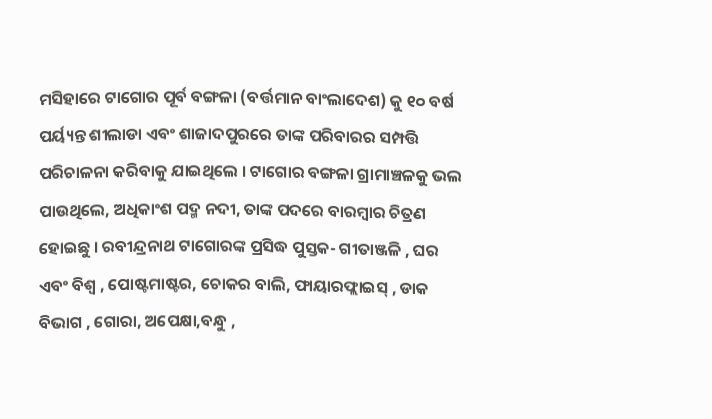ମସିହାରେ ଟାଗୋର ପୂର୍ବ ବଙ୍ଗଳା (ବର୍ତ୍ତମାନ ବାଂଲାଦେଶ) କୁ ୧୦ ବର୍ଷ ପର୍ୟ୍ୟନ୍ତ ଶୀଲାଡା ଏବଂ ଶାଜାଦପୁରରେ ତାଙ୍କ ପରିବାରର ସମ୍ପତ୍ତି ପରିଚାଳନା କରିବାକୁ ଯାଇଥିଲେ । ଟାଗୋର ବଙ୍ଗଳା ଗ୍ରାମାଞ୍ଚଳକୁ ଭଲ ପାଉଥିଲେ, ଅଧିକାଂଶ ପଦ୍ମ ନଦୀ, ତାଙ୍କ ପଦରେ ବାରମ୍ବାର ଚିତ୍ରଣ ହୋଇଛୁ । ରବୀନ୍ଦ୍ରନାଥ ଟାଗୋରଙ୍କ ପ୍ରସିଦ୍ଧ ପୁସ୍ତକ- ଗୀତାଞ୍ଜଳି , ଘର ଏବଂ ବିଶ୍ୱ , ପୋଷ୍ଟମାଷ୍ଟର, ଚୋକର ବାଲି, ଫାୟାରଫ୍ଲାଇସ୍ , ଡାକ ବିଭାଗ , ଗୋରା, ଅପେକ୍ଷା,ବନ୍ଧୁ ,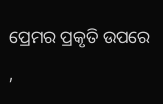ପ୍ରେମର ପ୍ରକୃତି ଉପରେ ,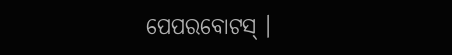ପେପରବୋଟସ୍ ।